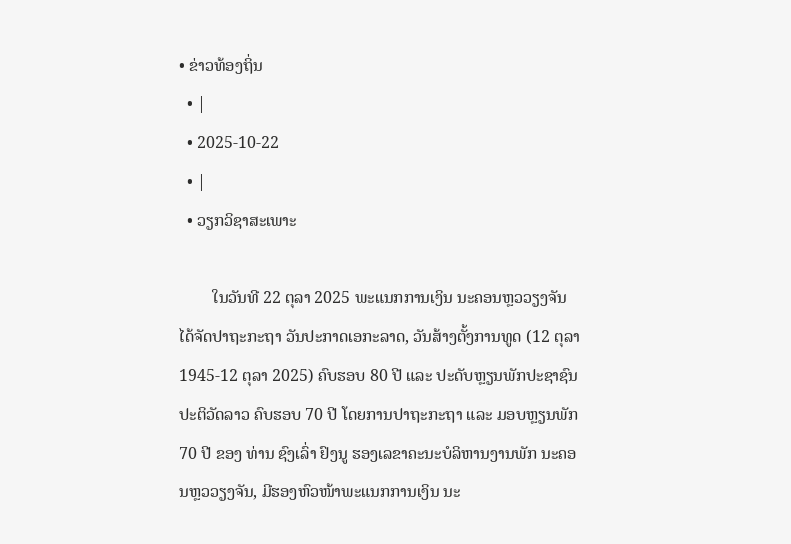• ຂ່າວທ້ອງຖິ່ນ
  • |
  • 2025-10-22
  • |
  • ວຽກວິຊາສະເພາະ

        ໃນວັນທີ 22 ຕຸລາ 2025 ພະແນກການເງິນ ນະຄອນຫຼວວຽງຈັນ ໄດ້ຈັດປາຖະກະຖາ ວັນປະກາດເອກະລາດ, ວັນສ້າງຕັ້ງການທູດ (12 ຕຸລາ 1945-12 ຕຸລາ 2025) ຄົບຮອບ 80 ປີ ແລະ ປະດັບຫຼຽນພັກປະຊາຊົນປະຕິວັດລາວ ຄົບຮອບ 70 ປີ ໂດຍການປາຖະກະຖາ ແລະ ມອບຫຼຽນພັກ 70 ປີ ຂອງ ທ່ານ ຊົງເລົ່າ ຢົງນູ ຮອງເລຂາຄະນະບໍລິຫານງານພັກ ນະຄອນຫຼວວຽງຈັນ, ມີຮອງຫົວໜ້າພະແນກການເງິນ ນະ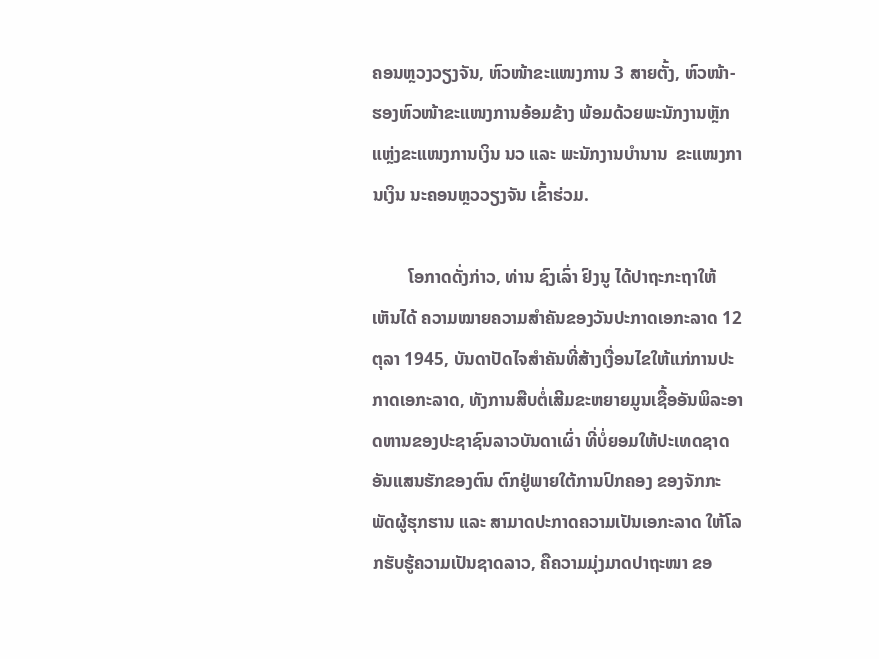ຄອນຫຼວງວຽງຈັນ, ຫົວໜ້າຂະແໜງການ 3 ສາຍຕັ້ງ, ຫົວໜ້າ-ຮອງຫົວໜ້າຂະແໜງການອ້ອມຂ້າງ ພ້ອມດ້ວຍພະນັກງານຫຼັກແຫຼ່ງຂະແໜງການເງິນ ນວ ແລະ ພະນັກງານບໍານານ  ຂະແໜງການເງິນ ນະຄອນຫຼວວຽງຈັນ ເຂົ້າຮ່ວມ.

        ໂອກາດດັ່ງກ່າວ, ທ່ານ ຊົງເລົ່າ ຢົງນູ ໄດ້ປາຖະກະຖາໃຫ້ເຫັນໄດ້ ຄວາມໝາຍຄວາມສໍາຄັນຂອງວັນປະກາດເອກະລາດ 12 ຕຸລາ 1945, ບັນດາປັດໄຈສໍາຄັນທີ່ສ້າງເງື່ອນໄຂໃຫ້ແກ່ການປະກາດເອກະລາດ, ທັງການສືບຕໍ່ເສີມຂະຫຍາຍມູນເຊື້ອອັນພິລະອາດຫານຂອງປະຊາຊົນລາວບັນດາເຜົ່າ ທີ່ບໍ່ຍອມໃຫ້ປະເທດຊາດອັນແສນຮັກຂອງຕົນ ຕົກຢູ່ພາຍໃຕ້ການປົກຄອງ ຂອງຈັກກະພັດຜູ້ຮຸກຮານ ແລະ ສາມາດປະກາດຄວາມເປັນເອກະລາດ ໃຫ້ໂລກຮັບຮູ້ຄວາມເປັນຊາດລາວ, ຄືຄວາມມຸ່ງມາດປາຖະໜາ ຂອ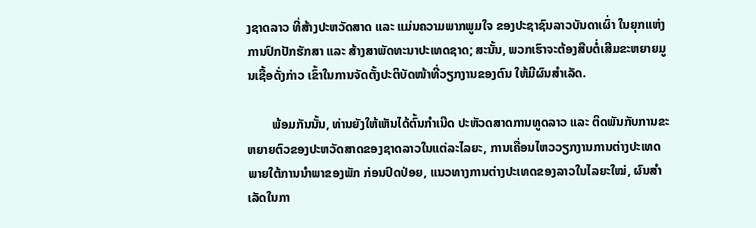ງຊາດລາວ ທີ່ສ້າງປະຫວັດສາດ ແລະ ແມ່ນຄວາມພາກພູມໃຈ ຂອງປະຊາຊົນລາວບັນດາເຜົ່າ ໃນຍຸກແຫ່ງການປົກປັກຮັກສາ ແລະ ສ້າງສາພັດທະນາປະເທດຊາດ; ສະນັ້ນ, ພວກເຮົາຈະຕ້ອງສືບຕໍ່ເສີມຂະຫຍາຍມູນເຊື້ອດັ່ງກ່າວ ເຂົ້າໃນການຈັດຕັ້ງປະຕິບັດໜ້າທີ່ວຽກງານຂອງຕົນ ໃຫ້ມີຜົນສໍາເລັດ.

        ພ້ອມກັນນັ້ນ, ທ່ານຍັງໃຫ້ເຫັນໄດ້ຕົ້ນກໍາເນີດ ປະຫັວດສາດການທູດລາວ ແລະ ຕິດພັນກັບການຂະຫຍາຍຕົວຂອງປະຫວັດສາດຂອງຊາດລາວໃນແຕ່ລະໄລຍະ, ການເຄື່ອນໄຫວວຽກງານການຕ່າງປະເທດພາຍໃຕ້ການນໍາພາຂອງພັກ ກ່ອນປົດປ່ອຍ, ແນວທາງການຕ່າງປະເທດຂອງລາວໃນໄລຍະໃໝ່, ຜົນສໍາເລັດໃນກາ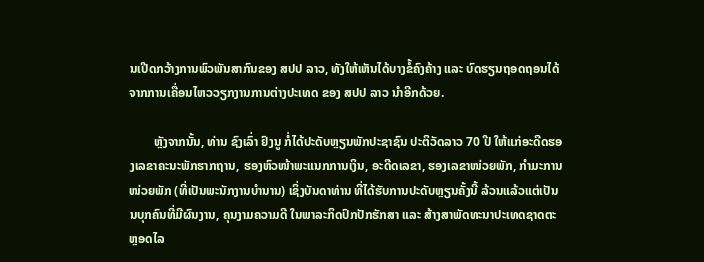ນເປີດກວ້າງການພົວພັນສາກົນຂອງ ສປປ ລາວ, ທັງໃຫ້ເຫັນໄດ້ບາງຂໍ້ຄົງຄ້າງ ແລະ ບົດຮຽນຖອດຖອນໄດ້ຈາກການເຄື່ອນໄຫວວຽກງານການຕ່າງປະເທດ ຂອງ ສປປ ລາວ ນໍາອີກດ້ວຍ.

        ຫຼັງຈາກນັ້ນ, ທ່ານ ຊົງເລົ່າ ຢົງນູ ກໍ່ໄດ້ປະດັບຫຼຽນພັກປະຊາຊົນ ປະຕິວັດລາວ 70 ປີ ໃຫ້ແກ່ອະດີດຮອງເລຂາຄະນະພັກຮາກຖານ, ຮອງຫົວໜ້າພະແນກການເງິນ, ອະດີດເລຂາ, ຮອງເລຂາໜ່ວຍພັກ, ກໍາມະການໜ່ວຍພັກ (ທີ່ເປັນພະນັກງານບໍານານ) ເຊິ່ງບັນດາທ່ານ ທີ່ໄດ້ຮັບການປະດັບຫຼຽນຄັ້ງນີ້ ລ້ວນແລ້ວແຕ່ເປັນນບຸກຄົນທີ່ມີຜົນງານ, ຄຸນງາມຄວາມດີ ໃນພາລະກິດປົກປັກຮັກສາ ແລະ ສ້າງສາພັດທະນາປະເທດຊາດຕະຫຼອດໄລ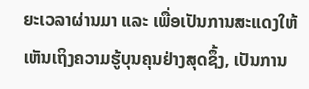ຍະເວລາຜ່ານມາ ແລະ ເພື່ອເປັນການສະແດງໃຫ້ເຫັນເຖິງຄວາມຮູ້ບຸນຄຸນຢ່າງສຸດຊຶ້ງ, ເປັນການ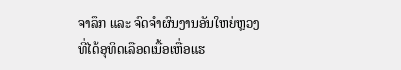ຈາລຶກ ແລະ ຈົດຈໍາຜົນງານອັນໃຫຍ່ຫຼວງ ທີ່ໄດ້ອຸທິດເລືອດເນື້ອເຫື່ອແຮ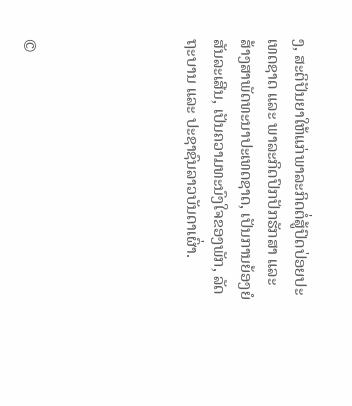ງ, ສະຕິປັນຍາໃຫ້ແກ່ພາລະກິດຕໍ່ສູ້ປົດປ່ອຍປະເທດຊາດ ແລະ ພາລະກິດປົກປັກຮັກສາ ແລະ ສ້າງສາພັດທະນາປະເທດຊາດ, ເປັນການຍ້ອງຍໍສັນລະເສີນ, ເປັນຄວາມທະນົງໃຈຂອງພັກ, ລັດຖະບານ ແລະ ປະຊາຊົນລາວບັນດາເຜົ່າ.





©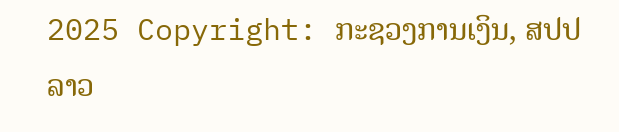2025 Copyright: ກະຊວງການເງິນ, ສປປ ລາວ